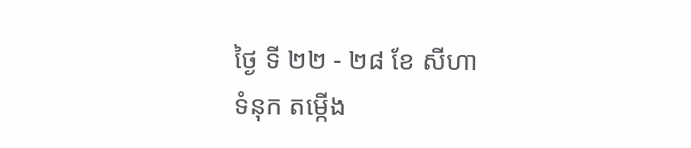ថ្ងៃ ទី ២២ - ២៨ ខែ សីហា
ទំនុក តម្កើង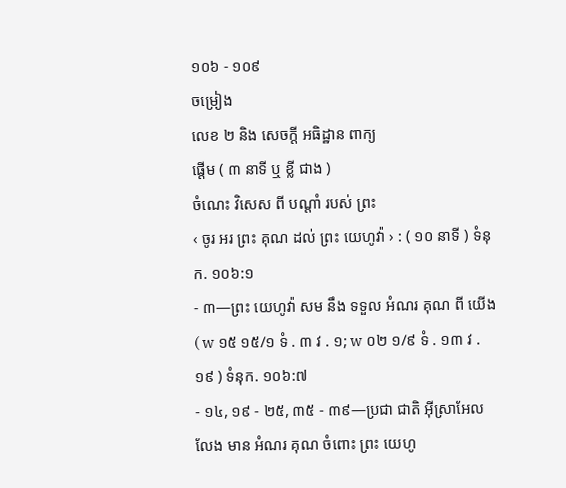១០៦ - ១០៩
ចម្រៀង
លេខ ២ និង សេចក្ដី អធិដ្ឋាន ពាក្យ
ផ្ដើម ( ៣ នាទី ឬ ខ្លី ជាង )
ចំណេះ វិសេស ពី បណ្ដាំ របស់ ព្រះ
‹ ចូរ អរ ព្រះ គុណ ដល់ ព្រះ យេហូវ៉ា › : ( ១០ នាទី ) ទំនុក. ១០៦:១
- ៣—ព្រះ យេហូវ៉ា សម នឹង ទទួល អំណរ គុណ ពី យើង ( w ១៥ ១៥/១ ទំ . ៣ វ . ១; w ០២ ១/៩ ទំ . ១៣ វ . ១៩ ) ទំនុក. ១០៦:៧
- ១៤, ១៩ - ២៥, ៣៥ - ៣៩—ប្រជា ជាតិ អ៊ីស្រាអែល លែង មាន អំណរ គុណ ចំពោះ ព្រះ យេហូ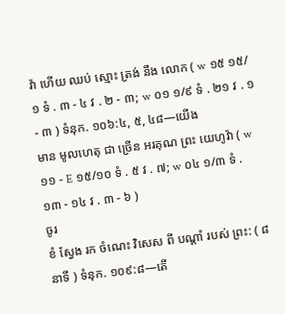វ៉ា ហើយ ឈប់ ស្មោះ ត្រង់ នឹង លោក ( w ១៥ ១៥/១ ទំ . ៣ - ៤ វ . ២ - ៣; w ០១ ១/៩ ទំ . ២១ វ . ១ - ៣ ) ទំនុក. ១០៦:៤, ៥, ៤៨—យើង
មាន មូលហេតុ ជា ច្រើន អរគុណ ព្រះ យេហូវ៉ា ( w ១១ - E ១៥/១០ ទំ . ៥ វ . ៧; w ០៤ ១/៣ ទំ . ១៣ - ១៤ វ . ៣ - ៦ )
ចូរ
ខំ ស្វែង រក ចំណេះ វិសេស ពី បណ្ដាំ របស់ ព្រះ: ( ៨ នាទី ) ទំនុក. ១០៩:៨—តើ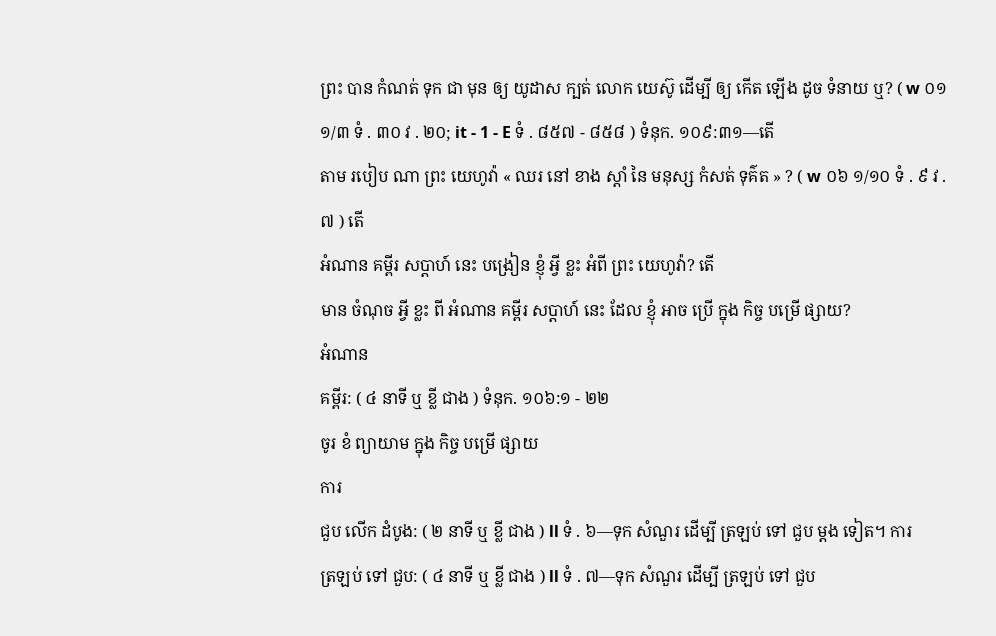ព្រះ បាន កំណត់ ទុក ជា មុន ឲ្យ យូដាស ក្បត់ លោក យេស៊ូ ដើម្បី ឲ្យ កើត ឡើង ដូច ទំនាយ ឬ? ( w ០១ ១/៣ ទំ . ៣០ វ . ២០; it - 1 - E ទំ . ៨៥៧ - ៨៥៨ ) ទំនុក. ១០៩:៣១—តើ
តាម របៀប ណា ព្រះ យេហូវ៉ា « ឈរ នៅ ខាង ស្ដាំ នៃ មនុស្ស កំសត់ ទុគ៌ត » ? ( w ០៦ ១/១០ ទំ . ៩ វ . ៧ ) តើ
អំណាន គម្ពីរ សប្ដាហ៍ នេះ បង្រៀន ខ្ញុំ អ្វី ខ្លះ អំពី ព្រះ យេហូវ៉ា? តើ
មាន ចំណុច អ្វី ខ្លះ ពី អំណាន គម្ពីរ សប្ដាហ៍ នេះ ដែល ខ្ញុំ អាច ប្រើ ក្នុង កិច្ច បម្រើ ផ្សាយ?
អំណាន
គម្ពីរ: ( ៤ នាទី ឬ ខ្លី ជាង ) ទំនុក. ១០៦:១ - ២២
ចូរ ខំ ព្យាយាម ក្នុង កិច្ច បម្រើ ផ្សាយ
ការ
ជួប លើក ដំបូង: ( ២ នាទី ឬ ខ្លី ជាង ) ll ទំ . ៦—ទុក សំណួរ ដើម្បី ត្រឡប់ ទៅ ជួប ម្ដង ទៀត។ ការ
ត្រឡប់ ទៅ ជួប: ( ៤ នាទី ឬ ខ្លី ជាង ) ll ទំ . ៧—ទុក សំណួរ ដើម្បី ត្រឡប់ ទៅ ជួប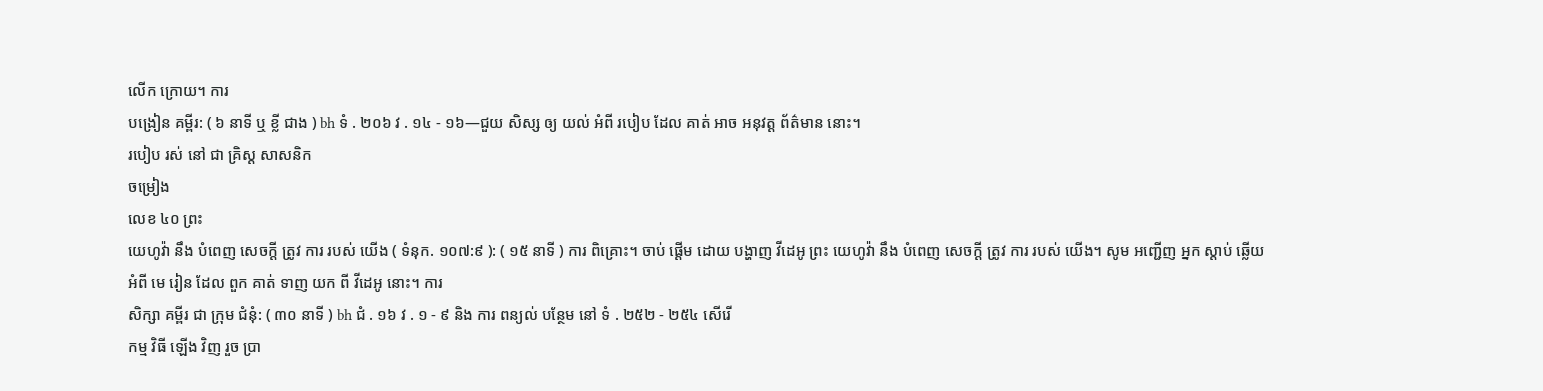លើក ក្រោយ។ ការ
បង្រៀន គម្ពីរ: ( ៦ នាទី ឬ ខ្លី ជាង ) bh ទំ . ២០៦ វ . ១៤ - ១៦—ជួយ សិស្ស ឲ្យ យល់ អំពី របៀប ដែល គាត់ អាច អនុវត្ដ ព័ត៌មាន នោះ។
របៀប រស់ នៅ ជា គ្រិស្ដ សាសនិក
ចម្រៀង
លេខ ៤០ ព្រះ
យេហូវ៉ា នឹង បំពេញ សេចក្ដី ត្រូវ ការ របស់ យើង ( ទំនុក. ១០៧:៩ ): ( ១៥ នាទី ) ការ ពិគ្រោះ។ ចាប់ ផ្ដើម ដោយ បង្ហាញ វីដេអូ ព្រះ យេហូវ៉ា នឹង បំពេញ សេចក្ដី ត្រូវ ការ របស់ យើង។ សូម អញ្ជើញ អ្នក ស្តាប់ ឆ្លើយ អំពី មេ រៀន ដែល ពួក គាត់ ទាញ យក ពី វីដេអូ នោះ។ ការ
សិក្សា គម្ពីរ ជា ក្រុម ជំនុំ: ( ៣០ នាទី ) bh ជំ . ១៦ វ . ១ - ៩ និង ការ ពន្យល់ បន្ថែម នៅ ទំ . ២៥២ - ២៥៤ សើរើ
កម្ម វិធី ឡើង វិញ រួច ប្រា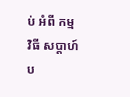ប់ អំពី កម្ម វិធី សប្ដាហ៍ ប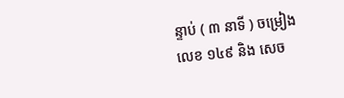ន្ទាប់ ( ៣ នាទី ) ចម្រៀង
លេខ ១៤៩ និង សេច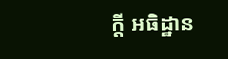ក្ដី អធិដ្ឋាន